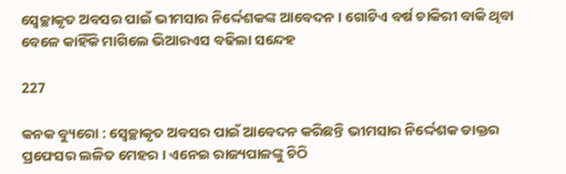ସ୍ୱେଚ୍ଛାକୃତ ଅବସର ପାଇଁ ଭୀମସାର ନିର୍ଦ୍ଦେଶକଙ୍କ ଆବେଦନ । ଗୋଟିଏ ବର୍ଷ ଚାକିରୀ ବାକି ଥିବା ବେଳେ କାହିଁକି ମାଗିଲେ ଭିଆରଏସ ବଢିଲା ସନ୍ଦେହ

227

କନକ ବ୍ୟୁରୋ : ସ୍ୱେଚ୍ଛାକୃତ ଅବସର ପାଇଁ ଆବେଦନ କରିଛନ୍ତି ଭୀମସାର ନିର୍ଦ୍ଦେଶକ ଡାକ୍ତର ପ୍ରଫେସର ଲଳିତ ମେହର । ଏନେଇ ରାଜ୍ୟପାଳଙ୍କୁ ଚିଠି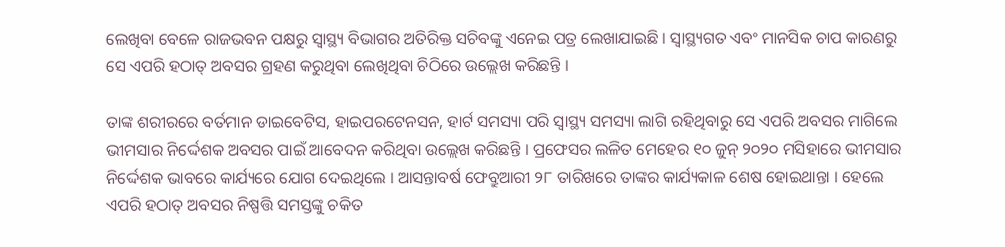ଲେଖିବା ବେଳେ ରାଜଭବନ ପକ୍ଷରୁ ସ୍ୱାସ୍ଥ୍ୟ ବିଭାଗର ଅତିରିକ୍ତ ସଚିବଙ୍କୁ ଏନେଇ ପତ୍ର ଲେଖାଯାଇଛି । ସ୍ୱାସ୍ଥ୍ୟଗତ ଏବଂ ମାନସିକ ଚାପ କାରଣରୁ ସେ ଏପରି ହଠାତ୍ ଅବସର ଗ୍ରହଣ କରୁଥିବା ଲେଖିଥିବା ଚିଠିରେ ଉଲ୍ଲେଖ କରିଛନ୍ତି ।

ତାଙ୍କ ଶରୀରରେ ବର୍ତମାନ ଡାଇବେଟିସ, ହାଇପରଟେନସନ, ହାର୍ଟ ସମସ୍ୟା ପରି ସ୍ୱାସ୍ଥ୍ୟ ସମସ୍ୟା ଲାଗି ରହିଥିବାରୁ ସେ ଏପରି ଅବସର ମାଗିଲେ ଭୀମସାର ନିର୍ଦ୍ଦେଶକ ଅବସର ପାଇଁ ଆବେଦନ କରିଥିବା ଉଲ୍ଲେଖ କରିଛନ୍ତି । ପ୍ରଫେସର ଲଳିତ ମେହେର ୧୦ ଜୁନ୍ ୨୦୨୦ ମସିହାରେ ଭୀମସାର ନିର୍ଦ୍ଦେଶକ ଭାବରେ କାର୍ଯ୍ୟରେ ଯୋଗ ଦେଇଥିଲେ । ଆସନ୍ତାବର୍ଷ ଫେବ୍ରୁଆରୀ ୨୮ ତାରିଖରେ ତାଙ୍କର କାର୍ଯ୍ୟକାଳ ଶେଷ ହୋଇଥାନ୍ତା । ହେଲେ ଏପରି ହଠାତ୍ ଅବସର ନିଷ୍ପତ୍ତି ସମସ୍ତଙ୍କୁ ଚକିତ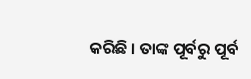କରିଛି । ତାଙ୍କ ପୂର୍ବରୁ ପୂର୍ବ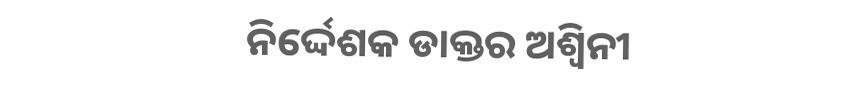ନିର୍ଦ୍ଦେଶକ ଡାକ୍ତର ଅଶ୍ୱିନୀ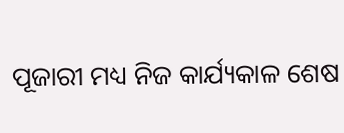ପୂଜାରୀ ମଧ୍ୟ ନିଜ କାର୍ଯ୍ୟକାଳ ଶେଷ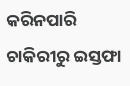କରିନପାରି ଚାକିରୀରୁ ଇସ୍ତଫା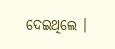ଦେଇଥିଲେ ।